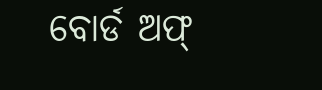ବୋର୍ଡ ଅଫ୍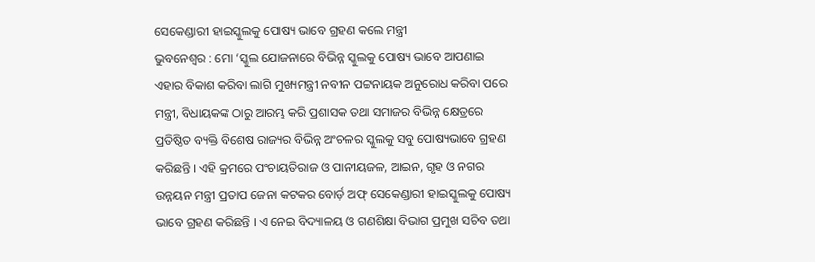ସେକେଣ୍ଡାରୀ ହାଇସ୍କୁଲକୁ ପୋଷ୍ୟ ଭାବେ ଗ୍ରହଣ କଲେ ମନ୍ତ୍ରୀ
ଭୁବନେଶ୍ୱର : ମୋ ‘ସ୍କୁଲ ଯୋଜନାରେ ବିଭିନ୍ନ ସ୍କୁଲକୁ ପୋଷ୍ୟ ଭାବେ ଆପଣାଇ ଏହାର ବିକାଶ କରିବା ଲାଗି ମୁଖ୍ୟମନ୍ତ୍ରୀ ନବୀନ ପଟ୍ଟନାୟକ ଅନୁରୋଧ କରିବା ପରେ ମନ୍ତ୍ରୀ, ବିଧାୟକଙ୍କ ଠାରୁ ଆରମ୍ଭ କରି ପ୍ରଶାସକ ତଥା ସମାଜର ବିଭିନ୍ନ କ୍ଷେତ୍ରରେ ପ୍ରତିଷ୍ଠିତ ବ୍ୟକ୍ତି ବିଶେଷ ରାଜ୍ୟର ବିଭିନ୍ନ ଅଂଚଳର ସ୍କୁଲକୁ ସବୁ ପୋଷ୍ୟଭାବେ ଗ୍ରହଣ କରିଛନ୍ତି । ଏହି କ୍ରମରେ ପଂଚାୟତିରାଜ ଓ ପାନୀୟଜଳ, ଆଇନ, ଗୃହ ଓ ନଗର ଉନ୍ନୟନ ମନ୍ତ୍ରୀ ପ୍ରତାପ ଜେନା କଟକର ବୋର୍ଡ଼ ଅଫ୍ ସେକେଣ୍ଡାରୀ ହାଇସ୍କୁଲକୁ ପୋଷ୍ୟ ଭାବେ ଗ୍ରହଣ କରିଛନ୍ତି । ଏ ନେଇ ବିଦ୍ୟାଳୟ ଓ ଗଣଶିକ୍ଷା ବିଭାଗ ପ୍ରମୁଖ ସଚିବ ତଥା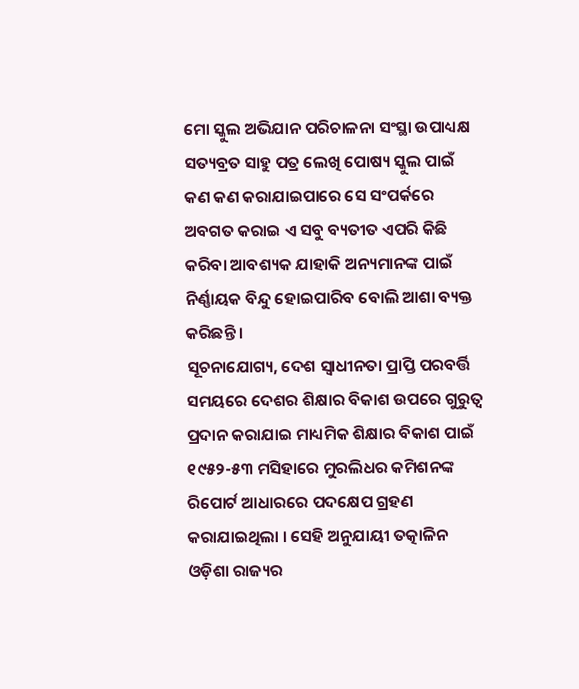ମୋ ସ୍କୁଲ ଅଭିଯାନ ପରିଚାଳନା ସଂସ୍ଥା ଉପାଧ୍ୟକ୍ଷ ସତ୍ୟବ୍ରତ ସାହୁ ପତ୍ର ଲେଖି ପୋଷ୍ୟ ସ୍କୁଲ ପାଇଁ କଣ କଣ କରାଯାଇପାରେ ସେ ସଂପର୍କରେ ଅବଗତ କରାଇ ଏ ସବୁ ବ୍ୟତୀତ ଏପରି କିଛି କରିବା ଆବଶ୍ୟକ ଯାହାକି ଅନ୍ୟମାନଙ୍କ ପାଇଁ ନିର୍ଣ୍ଣାୟକ ବିନ୍ଦୁ ହୋଇପାରିବ ବୋଲି ଆଶା ବ୍ୟକ୍ତ କରିଛନ୍ତି ।
ସୂଚନାଯୋଗ୍ୟ, ଦେଶ ସ୍ୱାଧୀନତା ପ୍ରାପ୍ତି ପରବର୍ତ୍ତି ସମୟରେ ଦେଶର ଶିକ୍ଷାର ବିକାଶ ଉପରେ ଗୁରୁତ୍ୱ ପ୍ରଦାନ କରାଯାଇ ମାଧ୍ୟମିକ ଶିକ୍ଷାର ବିକାଶ ପାଇଁ ୧୯୫୨-୫୩ ମସିହାରେ ମୁରଲିଧର କମିଶନଙ୍କ ରିପୋର୍ଟ ଆଧାରରେ ପଦକ୍ଷେପ ଗ୍ରହଣ କରାଯାଇଥିଲା । ସେହି ଅନୁଯାୟୀ ତତ୍କାଳିନ ଓଡ଼ିଶା ରାଜ୍ୟର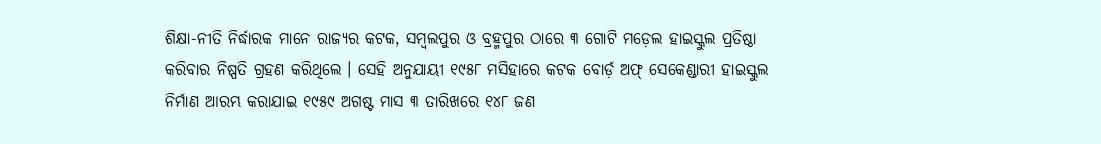ଶିକ୍ଷା-ନୀତି ନିର୍ଦ୍ଧାରକ ମାନେ ରାଜ୍ୟର କଟକ, ସମ୍ବଲପୁର ଓ ବ୍ରହ୍ମପୁର ଠାରେ ୩ ଗୋଟି ମଡ଼େଲ ହାଇସ୍କୁଲ ପ୍ରତିଷ୍ଠା କରିବାର ନିଷ୍ପତି ଗ୍ରହଣ କରିଥିଲେ । ସେହି ଅନୁଯାୟୀ ୧୯୫୮ ମସିହାରେ କଟକ ବୋର୍ଡ଼ ଅଫ୍ ସେକେଣ୍ଡାରୀ ହାଇସ୍କୁଲ ନିର୍ମାଣ ଆରମ୍ଭ କରାଯାଇ ୧୯୫୯ ଅଗଷ୍ଟ ମାସ ୩ ତାରିଖରେ ୧୪୮ ଜଣ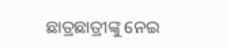ଛାତ୍ରଛାତ୍ରୀଙ୍କୁ ନେଇ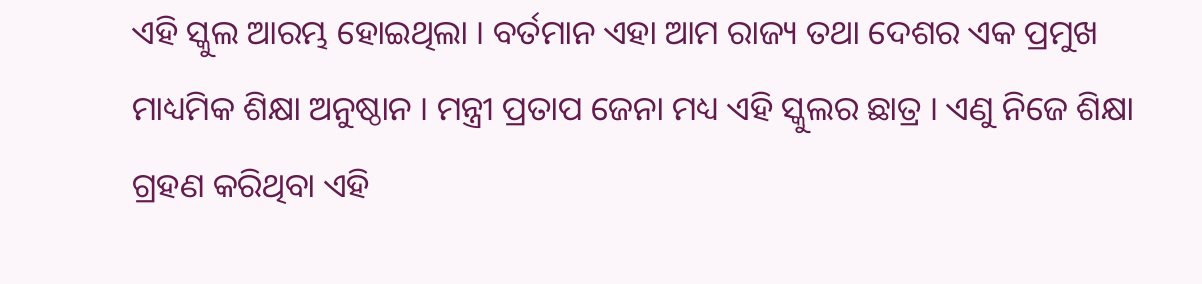ଏହି ସ୍କୁଲ ଆରମ୍ଭ ହୋଇଥିଲା । ବର୍ତମାନ ଏହା ଆମ ରାଜ୍ୟ ତଥା ଦେଶର ଏକ ପ୍ରମୁଖ ମାଧ୍ୟମିକ ଶିକ୍ଷା ଅନୁଷ୍ଠାନ । ମନ୍ତ୍ରୀ ପ୍ରତାପ ଜେନା ମଧ୍ୟ ଏହି ସ୍କୁଲର ଛାତ୍ର । ଏଣୁ ନିଜେ ଶିକ୍ଷା ଗ୍ରହଣ କରିଥିବା ଏହି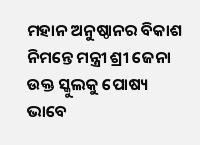ମହାନ ଅନୁଷ୍ଠାନର ବିକାଶ ନିମନ୍ତେ ମନ୍ତ୍ରୀ ଶ୍ରୀ ଜେନା ଉକ୍ତ ସ୍କୁଲକୁ ପୋଷ୍ୟ ଭାବେ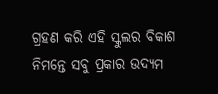ଗ୍ରହଣ କରି ଏହି ସ୍କୁଲର ବିକାଶ ନିମନ୍ତେ ସବୁ ପ୍ରକାର ଉଦ୍ୟମ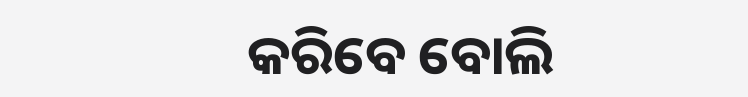କରିବେ ବୋଲି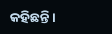କହିଛନ୍ତି ।